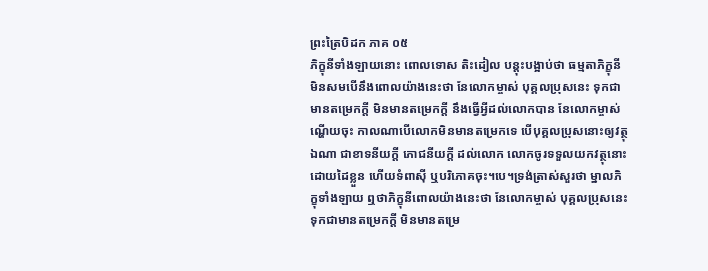ព្រះត្រៃបិដក ភាគ ០៥
ភិក្ខុនីទាំងឡាយនោះ ពោលទោស តិះដៀល បន្តុះបង្អាប់ថា ធម្មតាភិក្ខុនីមិនសមបើនឹងពោលយ៉ាងនេះថា នែលោកម្ចាស់ បុគ្គលប្រុសនេះ ទុកជាមានតម្រេកក្តី មិនមានតម្រេកក្តី នឹងធ្វើអ្វីដល់លោកបាន នែលោកម្ចាស់ ណ្ហើយចុះ កាលណាបើលោកមិនមានតម្រេកទេ បើបុគ្គលប្រុសនោះឲ្យវត្ថុឯណា ជាខាទនីយក្តី ភោជនីយក្តី ដល់លោក លោកចូរទទួលយកវត្ថុនោះដោយដៃខ្លួន ហើយទំពាស៊ី ឬបរិភោគចុះ។បេ។ទ្រង់ត្រាស់សួរថា ម្នាលភិក្ខុទាំងឡាយ ឮថាភិក្ខុនីពោលយ៉ាងនេះថា នែលោកម្ចាស់ បុគ្គលប្រុសនេះ ទុកជាមានតម្រេកក្តី មិនមានតម្រេ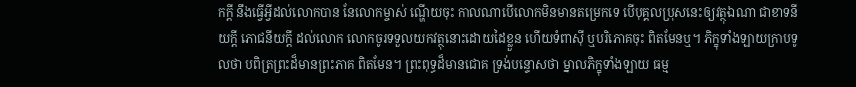កក្តី នឹងធ្វើអ្វីដល់លោកបាន នែលោកម្ចាស់ ណ្ហើយចុះ កាលណាបើលោកមិនមានតម្រេកទេ បើបុគ្គលប្រុសនេះឲ្យវត្ថុឯណា ជាខាទនីយក្តី ភោជនីយក្តី ដល់លោក លោកចូរទទួលយកវត្ថុនោះដោយដៃខ្លួន ហើយទំពាស៊ី ឬបរិភោគចុះ ពិតមែនឬ។ ភិក្ខុទាំងឡាយក្រាបទូលថា បពិត្រព្រះដ៏មានព្រះភាគ ពិតមែន។ ព្រះពុទ្ធដ៏មានជោគ ទ្រង់បន្ទោសថា ម្នាលភិក្ខុទាំងឡាយ ធម្ម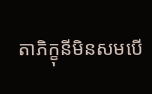តាភិក្ខុនីមិនសមបើ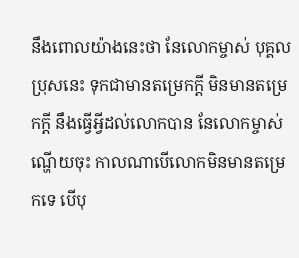នឹងពោលយ៉ាងនេះថា នែលោកម្ចាស់ បុគ្គលប្រុសនេះ ទុកជាមានតម្រេកក្តី មិនមានតម្រេកក្តី នឹងធ្វើអ្វីដល់លោកបាន នែលោកម្ចាស់ ណ្ហើយចុះ កាលណាបើលោកមិនមានតម្រេកទេ បើបុ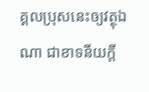គ្គលប្រុសនេះឲ្យវត្ថុឯណា ជាខាទនីយក្តី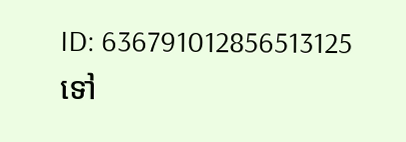ID: 636791012856513125
ទៅ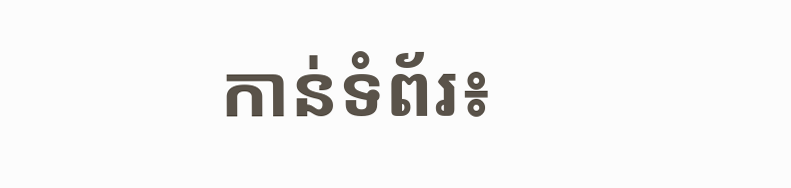កាន់ទំព័រ៖